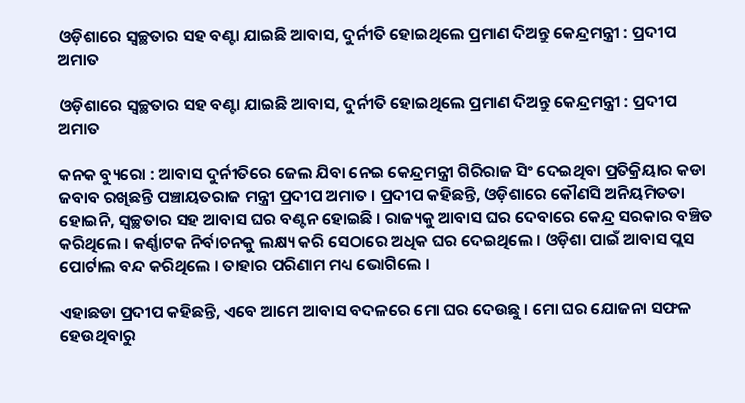ଓଡ଼ିଶାରେ ସ୍ୱଚ୍ଛତାର ସହ ବଣ୍ଟା ଯାଇଛି ଆବାସ, ଦୁର୍ନୀତି ହୋଇଥିଲେ ପ୍ରମାଣ ଦିଅନ୍ତୁ କେନ୍ଦ୍ରମନ୍ତ୍ରୀ : ପ୍ରଦୀପ ଅମାତ

ଓଡ଼ିଶାରେ ସ୍ୱଚ୍ଛତାର ସହ ବଣ୍ଟା ଯାଇଛି ଆବାସ, ଦୁର୍ନୀତି ହୋଇଥିଲେ ପ୍ରମାଣ ଦିଅନ୍ତୁ କେନ୍ଦ୍ରମନ୍ତ୍ରୀ : ପ୍ରଦୀପ ଅମାତ

କନକ ବ୍ୟୁରୋ : ଆବାସ ଦୁର୍ନୀତିରେ ଜେଲ ଯିବା ନେଇ କେନ୍ଦ୍ରମନ୍ତ୍ରୀ ଗିରିରାଜ ସିଂ ଦେଇଥିବା ପ୍ରତିକ୍ରିୟାର କଡା ଜବାବ ରଖିଛନ୍ତି ପଞ୍ଚାୟତରାଜ ମନ୍ତ୍ରୀ ପ୍ରଦୀପ ଅମାତ । ପ୍ରଦୀପ କହିଛନ୍ତି, ଓଡ଼ିଶାରେ କୌଣସି ଅନିୟମିତତା ହୋଇନି, ସ୍ଵଚ୍ଛତାର ସହ ଆବାସ ଘର ବଣ୍ଟନ ହୋଇଛି । ରାଜ୍ୟକୁ ଆବାସ ଘର ଦେବାରେ କେନ୍ଦ୍ର ସରକାର ବଞ୍ଚିତ କରିଥିଲେ । କର୍ଣ୍ଣାଟକ ନିର୍ବାଚନକୁ ଲକ୍ଷ୍ୟ କରି ସେଠାରେ ଅଧିକ ଘର ଦେଇଥିଲେ । ଓଡ଼ିଶା ପାଇଁ ଆବାସ ପ୍ଲସ ପୋର୍ଟାଲ ବନ୍ଦ କରିଥିଲେ । ତାହାର ପରିଣାମ ମଧ୍ୟ ଭୋଗିଲେ ।

ଏହାଛଡା ପ୍ରଦୀପ କହିଛନ୍ତି, ଏବେ ଆମେ ଆବାସ ବଦଳରେ ମୋ ଘର ଦେଉଛୁ । ମୋ ଘର ଯୋଜନା ସଫଳ ହେଉଥିବାରୁ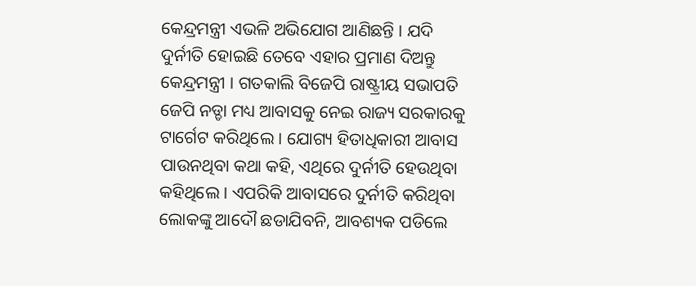କେନ୍ଦ୍ରମନ୍ତ୍ରୀ ଏଭଳି ଅଭିଯୋଗ ଆଣିଛନ୍ତି । ଯଦି ଦୁର୍ନୀତି ହୋଇଛି ତେବେ ଏହାର ପ୍ରମାଣ ଦିଅନ୍ତୁ କେନ୍ଦ୍ରମନ୍ତ୍ରୀ । ଗତକାଲି ବିଜେପି ରାଷ୍ଟ୍ରୀୟ ସଭାପତି ଜେପି ନଡ୍ଡା ମଧ୍ୟ ଆବାସକୁ ନେଇ ରାଜ୍ୟ ସରକାରକୁ ଟାର୍ଗେଟ କରିଥିଲେ । ଯୋଗ୍ୟ ହିତାଧିକାରୀ ଆବାସ ପାଉନଥିବା କଥା କହି, ଏଥିରେ ଦୁର୍ନୀତି ହେଉଥିବା କହିଥିଲେ । ଏପରିକି ଆବାସରେ ଦୁର୍ନୀତି କରିଥିବା ଲୋକଙ୍କୁ ଆଦୌ ଛଡାଯିବନି, ଆବଶ୍ୟକ ପଡିଲେ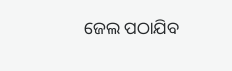ଜେଲ ପଠାଯିବ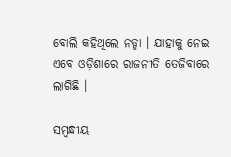ବୋଲି କହିଥିଲେ ନଡ୍ଡା । ଯାହାକୁ ନେଇ ଏବେ ଓଡ଼ିଶାରେ ରାଜନୀତି ତେଜିବାରେ ଲାଗିଛି ।

ସମ୍ବନ୍ଧୀୟ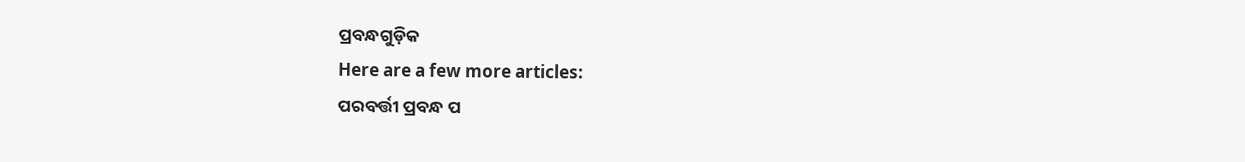ପ୍ରବନ୍ଧଗୁଡ଼ିକ
Here are a few more articles:
ପରବର୍ତ୍ତୀ ପ୍ରବନ୍ଧ ପ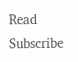Read
Subscribe